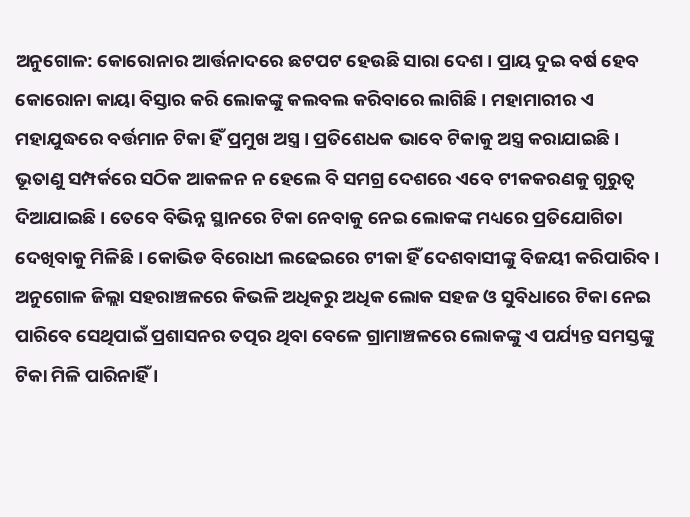ଅନୁଗୋଳ: କୋରୋନାର ଆର୍ତ୍ତନାଦରେ ଛଟପଟ ହେଉଛି ସାରା ଦେଶ । ପ୍ରାୟ ଦୁଇ ବର୍ଷ ହେବ କୋରୋନା କାୟା ବିସ୍ତାର କରି ଲୋକଙ୍କୁ କଲବଲ କରିବାରେ ଲାଗିଛି । ମହାମାରୀର ଏ ମହାଯୁଦ୍ଧରେ ବର୍ତ୍ତମାନ ଟିକା ହିଁ ପ୍ରମୁଖ ଅସ୍ତ୍ର । ପ୍ରତିଶେଧକ ଭାବେ ଟିକାକୁ ଅସ୍ତ୍ର କରାଯାଇଛି । ଭୂତାଣୁ ସମ୍ପର୍କରେ ସଠିକ ଆକଳନ ନ ହେଲେ ବି ସମଗ୍ର ଦେଶରେ ଏବେ ଟୀକକରଣକୁ ଗୁରୁତ୍ଵ ଦିଆଯାଇଛି । ତେବେ ବିଭିନ୍ନ ସ୍ଥାନରେ ଟିକା ନେବାକୁ ନେଇ ଲୋକଙ୍କ ମଧ୍ୟରେ ପ୍ରତିଯୋଗିତା ଦେଖିବାକୁ ମିଳିଛି । କୋଭିଡ ବିରୋଧୀ ଲଢେଇରେ ଟୀକା ହିଁ ଦେଶବାସୀଙ୍କୁ ବିଜୟୀ କରିପାରିବ ।
ଅନୁଗୋଳ ଜିଲ୍ଲା ସହରାଞ୍ଚଳରେ କିଭଳି ଅଧିକରୁ ଅଧିକ ଲୋକ ସହଜ ଓ ସୁବିଧାରେ ଟିକା ନେଇ ପାରିବେ ସେଥିପାଇଁ ପ୍ରଶାସନର ତତ୍ପର ଥିବା ବେଳେ ଗ୍ରାମାଞ୍ଚଳରେ ଲୋକଙ୍କୁ ଏ ପର୍ଯ୍ୟନ୍ତ ସମସ୍ତଙ୍କୁ ଟିକା ମିଳି ପାରିନାହିଁ ।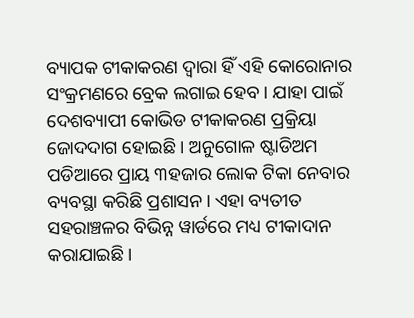ବ୍ୟାପକ ଟୀକାକରଣ ଦ୍ୱାରା ହିଁ ଏହି କୋରୋନାର ସଂକ୍ରମଣରେ ବ୍ରେକ ଲଗାଇ ହେବ । ଯାହା ପାଇଁ ଦେଶବ୍ୟାପୀ କୋଭିଡ ଟୀକାକରଣ ପ୍ରକ୍ରିୟା ଜୋଦଦାଗ ହୋଇଛି । ଅନୁଗୋଳ ଷ୍ଟାଡିଅମ ପଡିଆରେ ପ୍ରାୟ ୩ହଜାର ଲୋକ ଟିକା ନେବାର ବ୍ୟବସ୍ଥା କରିଛି ପ୍ରଶାସନ। ଏହା ବ୍ୟତୀତ ସହରାଞ୍ଚଳର ବିଭିନ୍ନ ୱାର୍ଡରେ ମଧ୍ୟ ଟୀକାଦାନ କରାଯାଇଛି ।